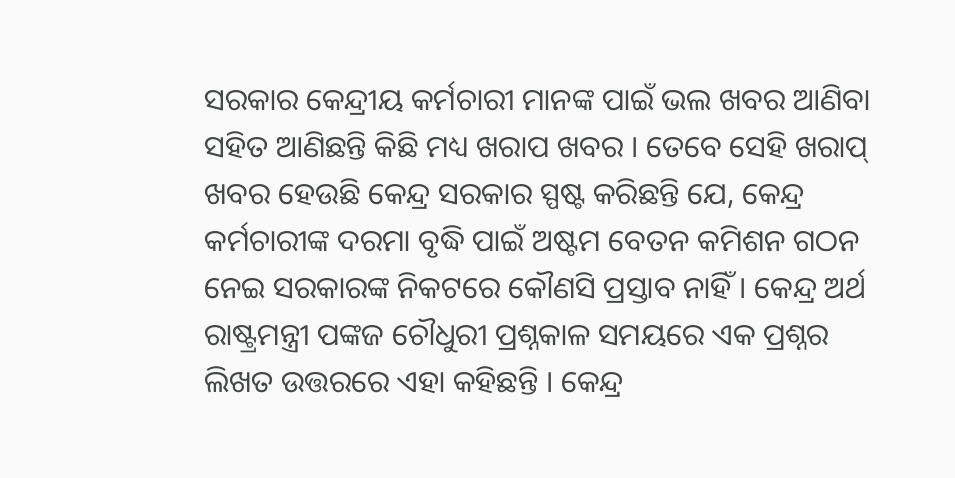ସରକାର କେନ୍ଦ୍ରୀୟ କର୍ମଚାରୀ ମାନଙ୍କ ପାଇଁ ଭଲ ଖବର ଆଣିବା ସହିତ ଆଣିଛନ୍ତି କିଛି ମଧ୍ୟ ଖରାପ ଖବର । ତେବେ ସେହି ଖରାପ୍ ଖବର ହେଉଛି କେନ୍ଦ୍ର ସରକାର ସ୍ପଷ୍ଟ କରିଛନ୍ତି ଯେ, କେନ୍ଦ୍ର କର୍ମଚାରୀଙ୍କ ଦରମା ବୃଦ୍ଧି ପାଇଁ ଅଷ୍ଟମ ବେତନ କମିଶନ ଗଠନ ନେଇ ସରକାରଙ୍କ ନିକଟରେ କୌଣସି ପ୍ରସ୍ତାବ ନାହିଁ । କେନ୍ଦ୍ର ଅର୍ଥ ରାଷ୍ଟ୍ରମନ୍ତ୍ରୀ ପଙ୍କଜ ଚୌଧୁରୀ ପ୍ରଶ୍ନକାଳ ସମୟରେ ଏକ ପ୍ରଶ୍ନର ଲିଖତ ଉତ୍ତରରେ ଏହା କହିଛନ୍ତି । କେନ୍ଦ୍ର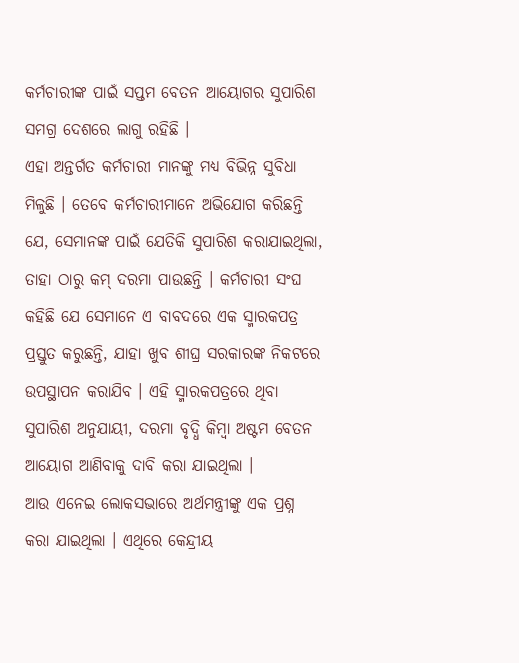କର୍ମଚାରୀଙ୍କ ପାଇଁ ସପ୍ତମ ବେତନ ଆୟୋଗର ସୁପାରିଶ ସମଗ୍ର ଦେଶରେ ଲାଗୁ ରହିଛି ।
ଏହା ଅନ୍ତର୍ଗତ କର୍ମଚାରୀ ମାନଙ୍କୁ ମଧ୍ୟ ବିଭିନ୍ନ ସୁବିଧା ମିଳୁଛି । ତେବେ କର୍ମଚାରୀମାନେ ଅଭିଯୋଗ କରିଛନ୍ତି ଯେ, ସେମାନଙ୍କ ପାଇଁ ଯେତିକି ସୁପାରିଶ କରାଯାଇଥିଲା, ତାହା ଠାରୁ କମ୍ ଦରମା ପାଉଛନ୍ତି । କର୍ମଚାରୀ ସଂଘ କହିଛି ଯେ ସେମାନେ ଏ ବାବଦରେ ଏକ ସ୍ମାରକପତ୍ର ପ୍ରସ୍ତୁତ କରୁଛନ୍ତି, ଯାହା ଖୁବ ଶୀଘ୍ର ସରକାରଙ୍କ ନିକଟରେ ଉପସ୍ଥାପନ କରାଯିବ । ଏହି ସ୍ମାରକପତ୍ରରେ ଥିବା ସୁପାରିଶ ଅନୁଯାୟୀ, ଦରମା ବୃଦ୍ଧି କିମ୍ବା ଅଷ୍ଟମ ବେତନ ଆୟୋଗ ଆଣିବାକୁ ଦାବି କରା ଯାଇଥିଲା ।
ଆଉ ଏନେଇ ଲୋକସଭାରେ ଅର୍ଥମନ୍ତ୍ରୀଙ୍କୁ ଏକ ପ୍ରଶ୍ନ କରା ଯାଇଥିଲା । ଏଥିରେ କେନ୍ଦ୍ରୀୟ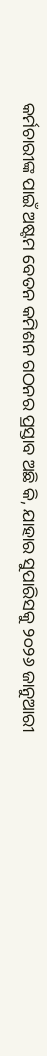କର୍ମଚାରୀଙ୍କ ପାଇଁ ଅଷ୍ଟମ ବେତନ କମିଶନ ଗଠନର ପ୍ରସ୍ତାବ ଅଛି କି, ଯାହାର ସୁପାରିସକୁ ୨୦୨୬ ଜାନୁଆରୀ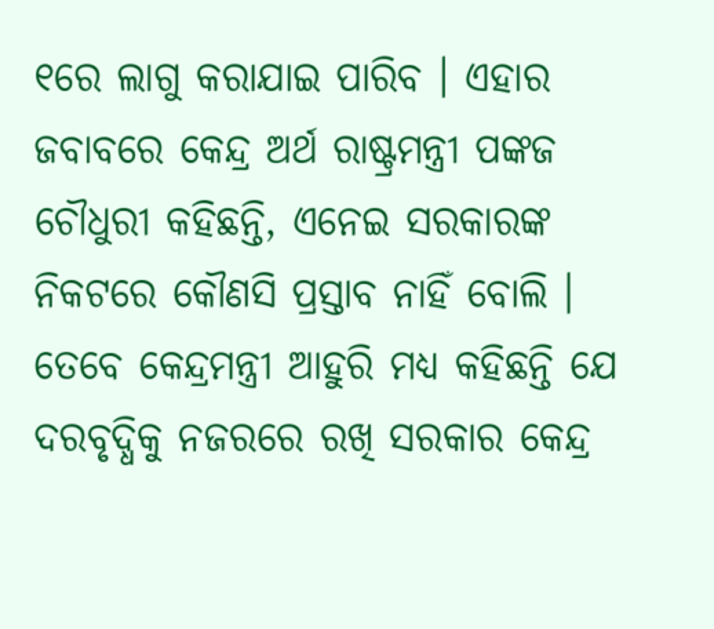୧ରେ ଲାଗୁ କରାଯାଇ ପାରିବ । ଏହାର ଜବାବରେ କେନ୍ଦ୍ର ଅର୍ଥ ରାଷ୍ଟ୍ରମନ୍ତ୍ରୀ ପଙ୍କଜ ଚୌଧୁରୀ କହିଛନ୍ତି, ଏନେଇ ସରକାରଙ୍କ ନିକଟରେ କୌଣସି ପ୍ରସ୍ତାବ ନାହିଁ ବୋଲି । ତେବେ କେନ୍ଦ୍ରମନ୍ତ୍ରୀ ଆହୁରି ମଧ୍ୟ କହିଛନ୍ତି ଯେ ଦରବୃଦ୍ଧିକୁ ନଜରରେ ରଖି ସରକାର କେନ୍ଦ୍ର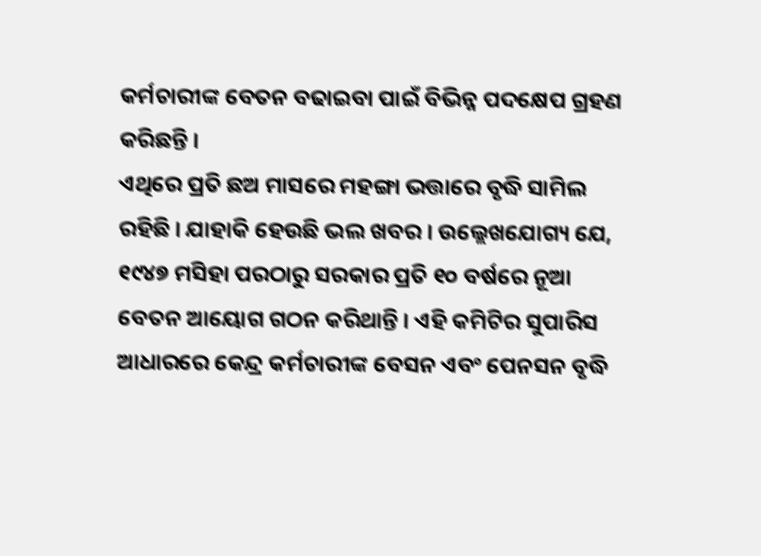କର୍ମଚାରୀଙ୍କ ବେତନ ବଢାଇବା ପାଇଁ ବିଭିନ୍ନ ପଦକ୍ଷେପ ଗ୍ରହଣ କରିଛନ୍ତି ।
ଏଥିରେ ପ୍ରତି ଛଅ ମାସରେ ମହଙ୍ଗା ଭତ୍ତାରେ ବୃଦ୍ଧି ସାମିଲ ରହିଛି । ଯାହାକି ହେଉଛି ଭଲ ଖବର । ଉଲ୍ଲେଖଯୋଗ୍ୟ ଯେ, ୧୯୪୭ ମସିହା ପରଠାରୁ ସରକାର ପ୍ରତି ୧୦ ବର୍ଷରେ ନୂଆ ବେତନ ଆୟୋଗ ଗଠନ କରିଥାନ୍ତି । ଏହି କମିଟିର ସୁପାରିସ ଆଧାରରେ କେନ୍ଦ୍ର କର୍ମଚାରୀଙ୍କ ବେସନ ଏବଂ ପେନସନ ବୃଦ୍ଧି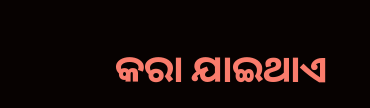କରା ଯାଇଥାଏ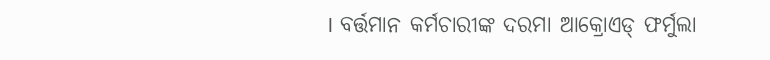। ବର୍ତ୍ତମାନ କର୍ମଚାରୀଙ୍କ ଦରମା ଆକ୍ରୋଏଡ୍ ଫର୍ମୁଲା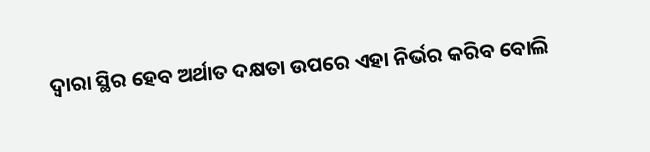ଦ୍ୱାରା ସ୍ଥିର ହେବ ଅର୍ଥାତ ଦକ୍ଷତା ଉପରେ ଏହା ନିର୍ଭର କରିବ ବୋଲି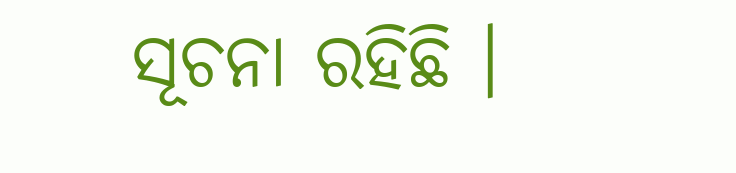ସୂଚନା ରହିଛି ।